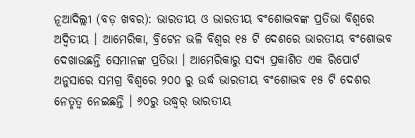ନୂଆଦିଲ୍ଲୀ (ବଡ଼ ଖବର): ଭାରତୀୟ ଓ ଭାରତୀୟ ବଂଶୋଦ୍ଭବଙ୍କ ପ୍ରତିଭା ବିଶ୍ୱରେ ଅଦ୍ୱିତୀୟ । ଆମେରିକା, ବ୍ରିଟେନ ଭଳି ବିଶ୍ୱର ୧୫ ଟି ଦେଶରେ ଭାରତୀୟ ବଂଶୋଦ୍ଭବ ଦେଖାଉଛନ୍ତି ସେମାନଙ୍କ ପ୍ରତିଭା । ଆମେରିକାରୁ ସଦ୍ୟ ପ୍ରକାଶିତ ଏକ ରିପୋର୍ଟ ଅନୁସାରେ ସମଗ୍ର ବିଶ୍ୱରେ ୨୦୦ ରୁ ଉର୍ଦ୍ଧ ଭାରତୀୟ ବଂଶୋଦ୍ଭବ ୧୫ ଟି ଦେଶର ନେତୃତ୍ୱ ନେଇଛନ୍ତି । ୬୦ରୁ ଉଦ୍ଧ୍ୱର୍ ଭାରତୀୟ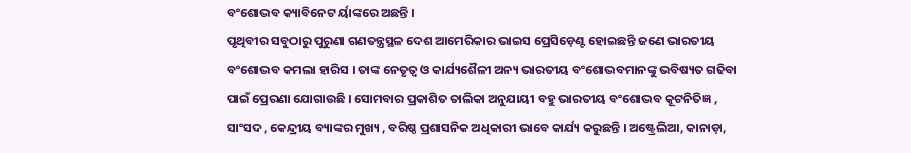ବଂଶୋଦ୍ଭବ କ୍ୟାବିନେଟ ର୍ୟାଙ୍କରେ ଅଛନ୍ତି ।
ପୃଥିବୀର ସବୁଠାରୁ ପୁରୁଣା ଗଣତନ୍ତ୍ରସ୍ଥଳ ଦେଶ ଆମେରିକାର ଭାଇସ ପ୍ରେସିଡ଼େଣ୍ଟ ହୋଇଛନ୍ତି ଜଣେ ଭାରତୀୟ ବଂଶୋଦ୍ଭବ କମଲା ହାରିସ । ତାଙ୍କ ନେତୃତ୍ୱ ଓ କାର୍ଯ୍ୟଶୈଳୀ ଅନ୍ୟ ଭାରତୀୟ ବଂଶୋଦ୍ଭବମାନଙ୍କୁ ଭବିଷ୍ୟତ ଗଢିବା ପାଇଁ ପ୍ରେରଣା ଯୋଗାଉଛି । ସୋମବାର ପ୍ରକାଶିତ ତାଲିକା ଅନୁଯାୟୀ ବହୁ ଭାରତୀୟ ବଂଶୋଦ୍ଭବ କୂଟନିତିଜ୍ଞ , ସାଂସଦ , କେନ୍ଦ୍ରୀୟ ବ୍ୟାଙ୍କର ମୁଖ୍ୟ , ବରିଷ୍ଠ ପ୍ରଶାସନିକ ଅଧିକାରୀ ଭାବେ କାର୍ଯ୍ୟ କରୁଛନ୍ତି । ଅଷ୍ଟ୍ରେଲିଆ, କାନାଡ଼ା,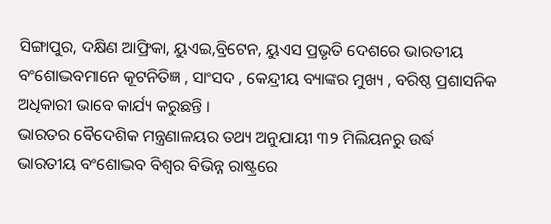ସିଙ୍ଗାପୁର, ଦକ୍ଷିଣ ଆଫ୍ରିକା, ୟୁଏଇ,ବ୍ରିଟେନ, ୟୁଏସ ପ୍ରଭୃତି ଦେଶରେ ଭାରତୀୟ ବଂଶୋଦ୍ଭବମାନେ କୂଟନିତିଜ୍ଞ , ସାଂସଦ , କେନ୍ଦ୍ରୀୟ ବ୍ୟାଙ୍କର ମୁଖ୍ୟ , ବରିଷ୍ଠ ପ୍ରଶାସନିକ ଅଧିକାରୀ ଭାବେ କାର୍ଯ୍ୟ କରୁଛନ୍ତି ।
ଭାରତର ବୈଦେଶିକ ମନ୍ତ୍ରଣାଳୟର ତଥ୍ୟ ଅନୁଯାୟୀ ୩୨ ମିଲିୟନରୁ ଉର୍ଦ୍ଧ ଭାରତୀୟ ବଂଶୋଦ୍ଭବ ବିଶ୍ୱର ବିଭିନ୍ନ ରାଷ୍ଟ୍ରରେ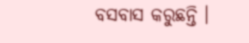ବସବାସ କରୁଛନ୍ତି ।